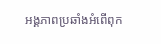អង្គភាពប្រឆាំងអំពើពុក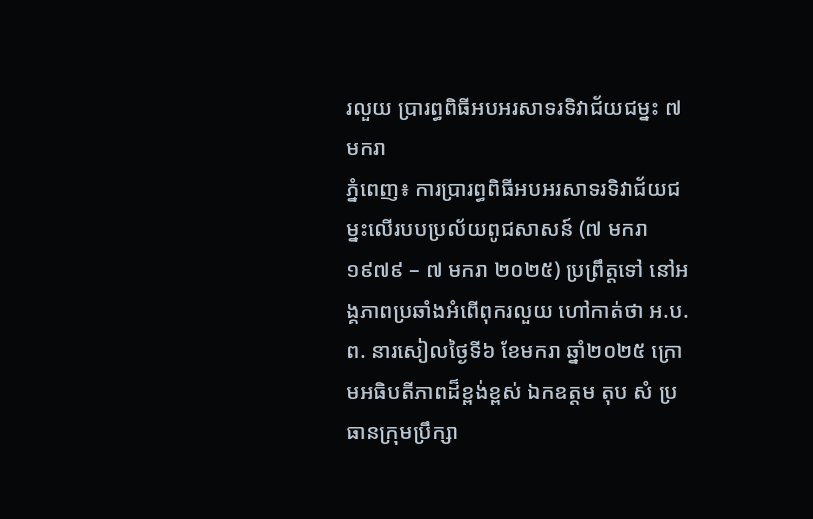រលួយ ប្រារព្ធពិធីអបអរសាទរទិវាជ័យជម្នះ ៧ មករា
ភ្នំពេញ៖ ការប្រារព្ធពិធីអបអរសាទរទិវាជ័យជម្នះលើរបបប្រល័យពូជសាសន៍ (៧ មករា ១៩៧៩ – ៧ មករា ២០២៥) ប្រព្រឹត្តទៅ នៅអង្គភាពប្រឆាំងអំពើពុករលួយ ហៅកាត់ថា អ.ប.ព. នារសៀលថ្ងៃទី៦ ខែមករា ឆ្នាំ២០២៥ ក្រោមអធិបតីភាពដ៏ខ្ពង់ខ្ពស់ ឯកឧត្តម តុប សំ ប្រធានក្រុមប្រឹក្សា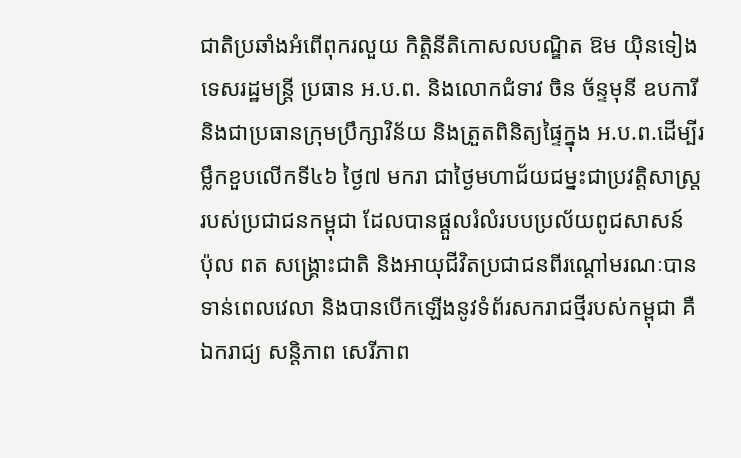ជាតិប្រឆាំងអំពើពុករលួយ កិត្តិនីតិកោសលបណ្ឌិត ឱម យ៉ិនទៀង ទេសរដ្ឋមន្រ្តី ប្រធាន អ.ប.ព. និងលោកជំទាវ ចិន ច័ន្ទមុនី ឧបការី និងជាប្រធានក្រុមប្រឹក្សាវិន័យ និងត្រួតពិនិត្យផ្ទៃក្នុង អ.ប.ព.ដើម្បីរម្លឹកខួបលើកទី៤៦ ថ្ងៃ៧ មករា ជាថ្ងៃមហាជ័យជម្នះជាប្រវត្តិសាស្រ្តរបស់ប្រជាជនកម្ពុជា ដែលបានផ្តួលរំលំរបបប្រល័យពូជសាសន៍ ប៉ុល ពត សង្រ្គោះជាតិ និងអាយុជីវិតប្រជាជនពីរណ្តៅមរណៈបានទាន់ពេលវេលា និងបានបើកឡើងនូវទំព័រសករាជថ្មីរបស់កម្ពុជា គឺ ឯករាជ្យ សន្តិភាព សេរីភាព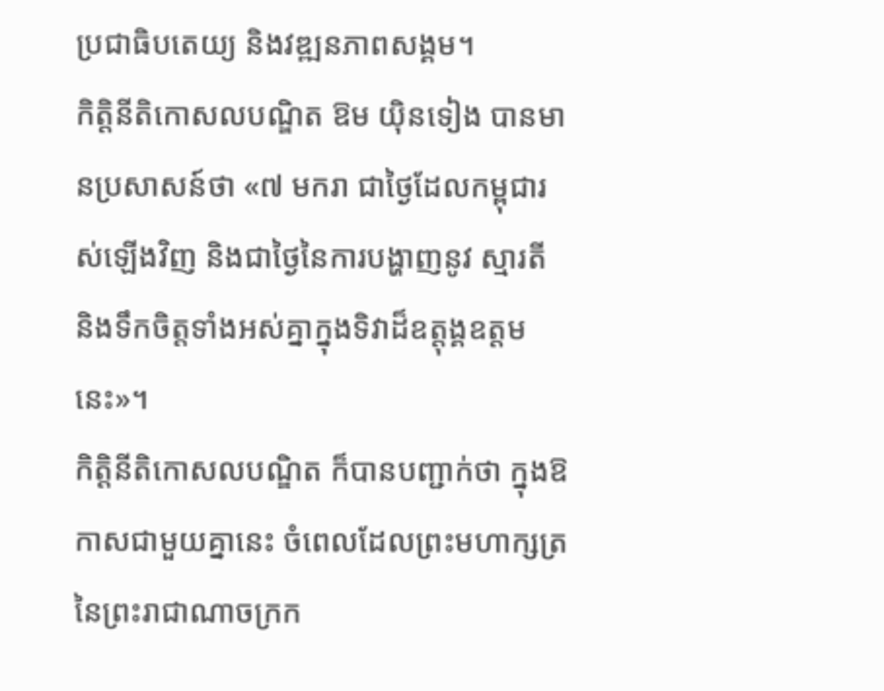ប្រជាធិបតេយ្យ និងវឌ្ឍនភាពសង្គម។
កិត្តិនីតិកោសលបណ្ឌិត ឱម យ៉ិនទៀង បានមានប្រសាសន៍ថា «៧ មករា ជាថ្ងៃដែលកម្ពុជារស់ឡើងវិញ និងជាថ្ងៃនៃការបង្ហាញនូវ ស្មារតី និងទឹកចិត្តទាំងអស់គ្នាក្នុងទិវាដ៏ឧត្តុង្គឧត្តមនេះ»។
កិត្តិនីតិកោសលបណ្ឌិត ក៏បានបញ្ជាក់ថា ក្នុងឱកាសជាមួយគ្នានេះ ចំពេលដែលព្រះមហាក្សត្រនៃព្រះរាជាណាចក្រក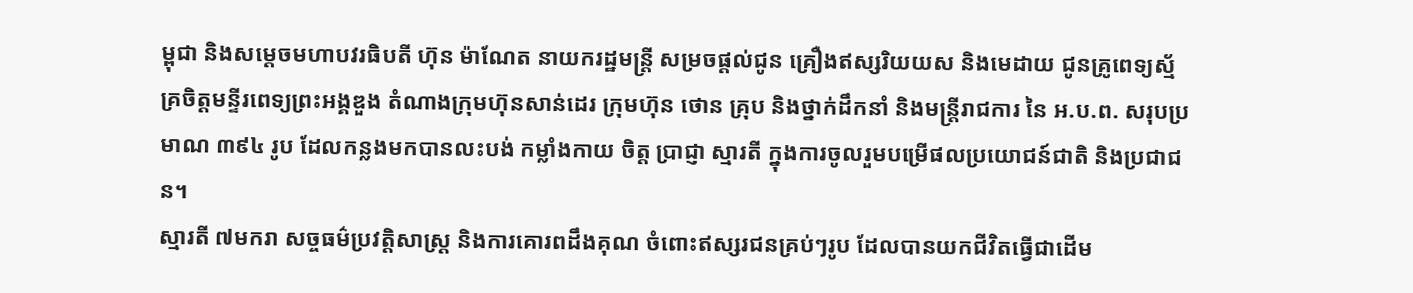ម្ពុជា និងសម្តេចមហាបវរធិបតី ហ៊ុន ម៉ាណែត នាយករដ្ឋមន្រ្តី សម្រចផ្តល់ជូន គ្រឿងឥស្សរិយយស និងមេដាយ ជូនគ្រូពេទ្យស្ម័គ្រចិត្តមន្ទីរពេទ្យព្រះអង្គឌួង តំណាងក្រុមហ៊ុនសាន់ដេរ ក្រុមហ៊ុន ថោន គ្រុប និងថ្នាក់ដឹកនាំ និងមន្រ្តីរាជការ នៃ អ.ប.ព. សរុបប្រមាណ ៣៩៤ រូប ដែលកន្លងមកបានលះបង់ កម្លាំងកាយ ចិត្ត ប្រាជ្ញា ស្មារតី ក្នុងការចូលរួមបម្រើផលប្រយោជន៍ជាតិ និងប្រជាជន។
ស្មារតី ៧មករា សច្ចធម៌ប្រវត្តិសាស្រ្ត និងការគោរពដឹងគុណ ចំពោះឥស្សរជនគ្រប់ៗរូប ដែលបានយកជីវិតធ្វើជាដើម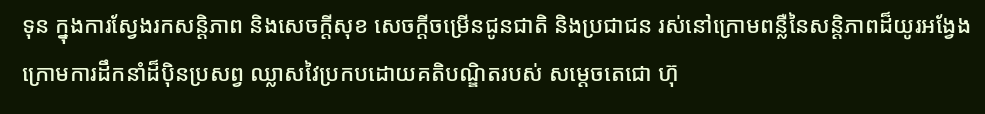ទុន ក្នុងការស្វែងរកសន្តិភាព និងសេចក្តីសុខ សេចក្តីចម្រើនជូនជាតិ និងប្រជាជន រស់នៅក្រោមពន្លឺនៃសន្តិភាពដ៏យូរអង្វែង ក្រោមការដឹកនាំដ៏ប៉ិនប្រសព្វ ឈ្លាសវៃប្រកបដោយគតិបណ្ឌិតរបស់ សម្តេចតេជោ ហ៊ុ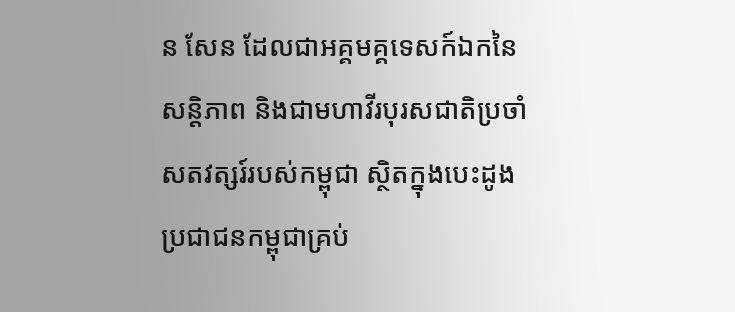ន សែន ដែលជាអគ្គមគ្គទេសក៍ឯកនៃសន្តិភាព និងជាមហាវីរបុរសជាតិប្រចាំសតវត្សរ៍របស់កម្ពុជា ស្ថិតក្នុងបេះដូងប្រជាជនកម្ពុជាគ្រប់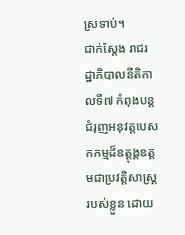ស្រទាប់។
ជាក់ស្តែង រាជរដ្ឋាភិបាលនីតិកាលទី៧ កំពុងបន្តជំរុញអនុវត្តបេសកកម្មដ៏ឧត្តុង្គឧត្តមជាប្រវត្តិសាស្រ្តរបស់ខ្លួន ដោយ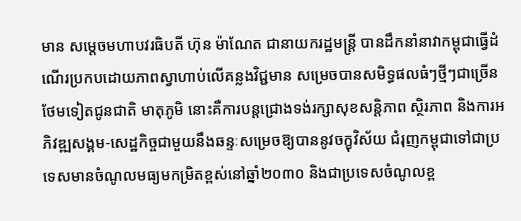មាន សម្តេចមហាបវរធិបតី ហ៊ុន ម៉ាណែត ជានាយករដ្ឋមន្រ្តី បានដឹកនាំនាវាកម្ពុជាធ្វើដំណើរប្រកបដោយភាពស្វាហាប់លើគន្លងវិជ្ជមាន សម្រេចបានសមិទ្ធផលធំៗថ្មីៗជាច្រើនថែមទៀតជូនជាតិ មាតុភូមិ នោះគឺការបន្តជ្រោងទង់រក្សាសុខសន្តិភាព ស្ថិរភាព និងការអភិវឌ្ឍសង្គម-សេដ្ឋកិច្ចជាមួយនឹងឆន្ទៈសម្រេចឱ្យបាននូវចក្ខុវិស័យ ជំរុញកម្ពុជាទៅជាប្រទេសមានចំណូលមធ្យមកម្រិតខ្ពស់នៅឆ្នាំ២០៣០ និងជាប្រទេសចំណូលខ្ព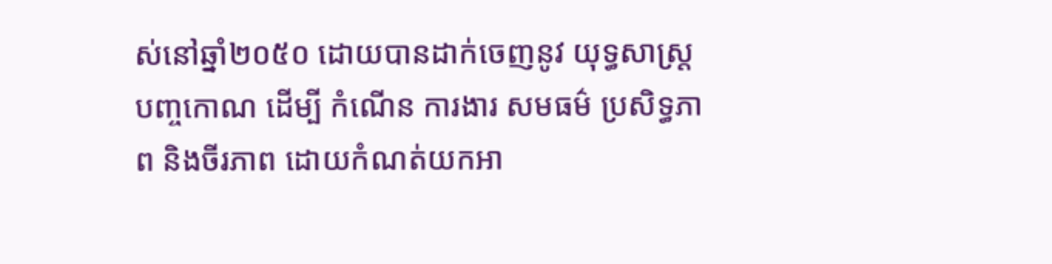ស់នៅឆ្នាំ២០៥០ ដោយបានដាក់ចេញនូវ យុទ្ធសាស្រ្តបញ្ចកោណ ដើម្បី កំណើន ការងារ សមធម៌ ប្រសិទ្ធភាព និងចីរភាព ដោយកំណត់យកអា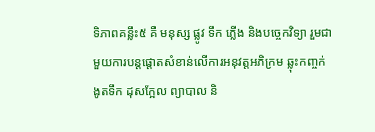ទិភាពគន្លឹះ៥ គឺ មនុស្ស ផ្លូវ ទឹក ភ្លើង និងបច្ចេកវិទ្យា រួមជាមួយការបន្តផ្តោតសំខាន់លើការអនុវត្តអភិក្រម ឆ្លុះកញ្ចក់ ងូតទឹក ដុសក្អែល ព្យាបាល និ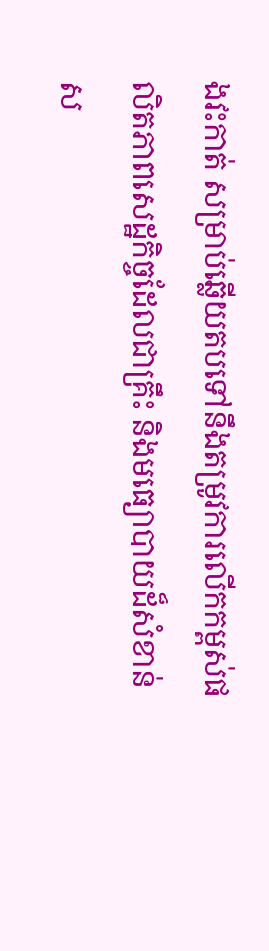ងវះកាត់ សម្រាប់ឆ្លើយតបទៅនឹងតម្រូវការលើកកម្ពស់ផលិតភាពសេដ្ឋកិច្ចដែលជាគ្រឹះ និងមធ្យោបាយដ៏សំខាន់ស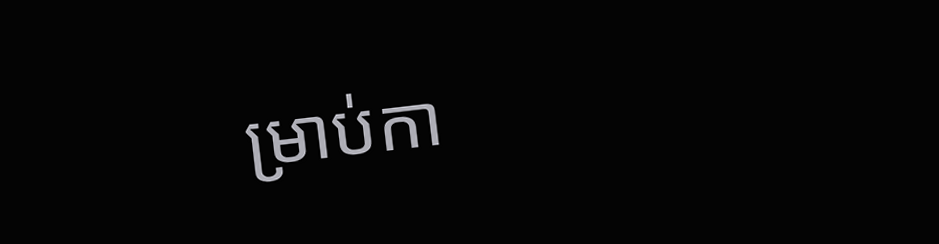ម្រាប់កា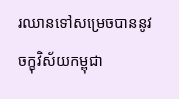រឈានទៅសម្រេចបាននូវចក្ខុវិស័យកម្ពុជា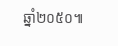ឆ្នាំ២០៥០៕